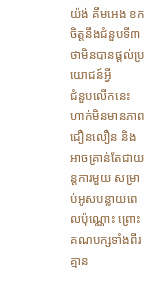យ៉ង់ គឹមអេង ខកចិត្តនឹងជំនួបទី៣ ថាមិនបានផ្ដល់ប្រយោជន៍អ្វី
ជំនួបលើកនេះ ហាក់មិនមានភាពជឿនលឿន និងអាចគ្រាន់តែជាយន្ដការមួយ សម្រាប់អូសបន្លាយពេលប៉ុណ្ណោះ ព្រោះគណបក្សទាំងពីរ គ្មាន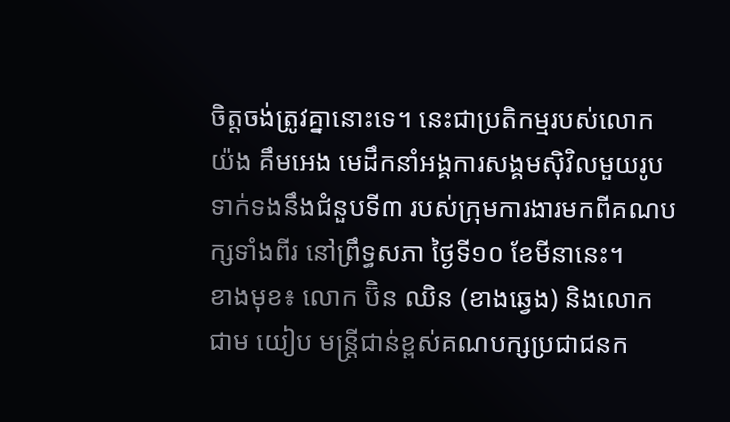ចិត្តចង់ត្រូវគ្នានោះទេ។ នេះជាប្រតិកម្មរបស់លោក យ៉ង គឹមអេង មេដឹកនាំអង្គការសង្គមស៊ិវិលមួយរូប ទាក់ទងនឹងជំនួបទី៣ របស់ក្រុមការងារមកពីគណបក្សទាំងពីរ នៅព្រឹទ្ធសភា ថ្ងៃទី១០ ខែមីនានេះ។
ខាងមុខ៖ លោក ប៊ិន ឈិន (ខាងឆ្វេង) និងលោក ជាម យៀប មន្ត្រីជាន់ខ្ពស់គណបក្សប្រជាជនក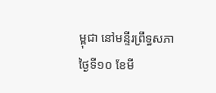ម្ពុជា នៅមន្ទីរព្រឹទ្ធសភា ថ្ងៃទី១០ ខែមី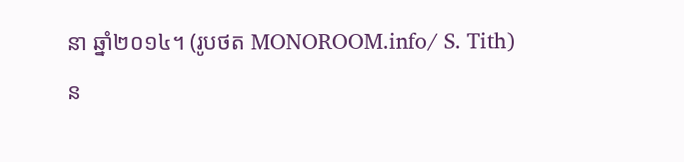នា ឆ្នាំ២០១៤។ (រូបថត MONOROOM.info/ S. Tith)
ន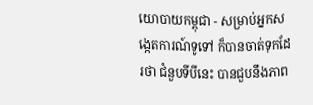យោបាយកម្ពុជា - សម្រាប់អ្នកសង្កេតការណ៍ទូទៅ ក៏បានចាត់ទុកដែរថា ជំនួបទីបីនេះ បានជួបនឹងភាព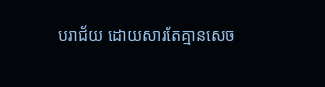បរាជ័យ ដោយសារតែគ្មានសេច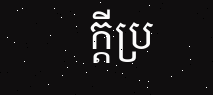ក្ដីប្រ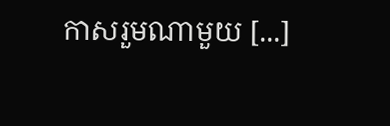កាសរួមណាមួយ [...]